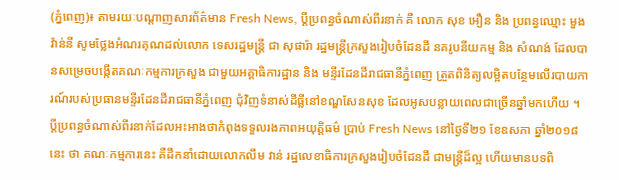(ភ្នំពេញ)៖ តាមរយៈបណ្តាញសារព័ត៌មាន Fresh News, ប្តីប្រពន្ធចំណាស់ពីរនាក់ គឺ លោក សុខ អឿន និង ប្រពន្ធឈ្មោះ មួង វ៉ាន់នី សូមថ្លែងអំណរគុណដល់លោក ទេសរដ្ឋមន្រ្តី ជា សុផារ៉ា រដ្ឋមន្ត្រីក្រសួងរៀបចំដែនដី នគរូបនីយកម្ម និង សំណង់ ដែលបានសម្រេចបង្កើតគណៈកម្មការក្រសួង ជាមួយអគ្គាធិការដ្ឋាន និង មន្ទីរដែនដីរាជធានីភ្នំពេញ ត្រួតពិនិត្យលម្អិតបន្ថែមលើរបាយការណ៍របស់ប្រធានមន្ទីរដែនដីរាជធានីភ្នំពេញ ជុំវិញទំនាស់ដីធ្លីនៅខណ្ឌសែនសុខ ដែលអូសបន្លាយពេលជាច្រើនឆ្នាំមកហើយ ។
ប្តីប្រពន្ធចំណាស់ពីរនាក់ដែលអះអាងថាកំពុងទទួលរងភាពអយុត្តិធម៌ ប្រាប់ Fresh News នៅថ្ងៃទី២១ ខែឧសភា ឆ្នាំ២០១៨ នេះ ថា គណៈកម្មការនេះ គឺដឹកនាំដោយលោកលឹម វាន់ រដ្ឋលេខាធិការក្រសួងរៀបចំដែនដី ជាមន្ត្រីដ៏ល្អ ហើយមានបទពិ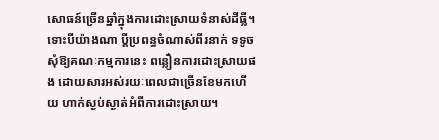សោធន៍ច្រើនឆ្នាំក្នុងការដោះស្រាយទំនាស់ដីធ្លី។
ទោះបីយ៉ាងណា ប្តីប្រពន្ធចំណាស់ពីរនាក់ ទទូចសុំឱ្យគណៈកម្មការនេះ ពន្លឿនការដោះស្រាយផង ដោយសារអស់រយៈពេលជាច្រើនខែមកហើយ ហាក់ស្ងប់ស្ងាត់អំពីការដោះស្រាយ។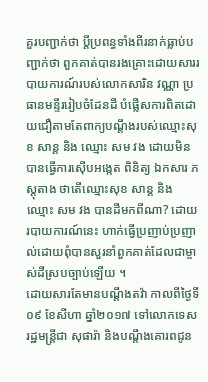គួរបញ្ជាក់ថា ប្តីប្រពន្ធទាំងពីរនាក់ធ្លាប់បញ្ជាក់ថា ពួកគាត់បានរងគ្រោះដោយសាររបាយការណ៍របស់លោកសារិន វណ្ណា ប្រធានមន្ទីររៀបចំដែនដី បំផ្លើសការពិតដោយជឿតាមតែពាក្យបណ្ដឹងរបស់ឈ្មោះសុខ សាន្ត និង ឈ្មោះ សម វង ដោយមិនបានធ្វើការស៊ើបអង្កេត ពិនិត្យ ឯកសារ ភស្តុតាង ថាតើឈ្មោះសុខ សាន្ត និង ឈ្មោះ សម វង បានដីមកពីណា? ដោយរបាយការណ៍នេះ ហាក់ធ្វើប្រញាប់ប្រញាល់ដោយពុំបានសួរនាំពួកគាត់ដែលជាម្ចាស់ដីស្របច្បាប់ឡើយ ។
ដោយសារតែមានបណ្តឹងតវ៉ា កាលពីថ្ងៃទី០៩ ខែសីហា ឆ្នាំ២០១៧ ទៅលោកទេសរដ្ឋមន្រ្តីជា សុផារ៉ា និងបណ្តឹងគោរពជូន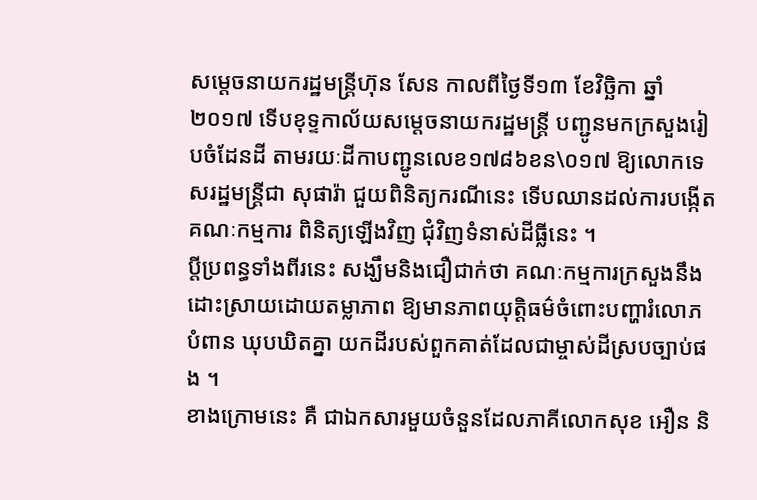សម្តេចនាយករដ្ឋមន្ត្រីហ៊ុន សែន កាលពីថ្ងៃទី១៣ ខែវិច្ឆិកា ឆ្នាំ២០១៧ ទើបខុទ្ទកាល័យសម្តេចនាយករដ្ឋមន្ត្រី បញ្ជូនមកក្រសួងរៀបចំដែនដី តាមរយៈដីកាបញ្ជូនលេខ១៧៨៦ខន\០១៧ ឱ្យលោកទេសរដ្ឋមន្រ្តីជា សុផារ៉ា ជួយពិនិត្យករណីនេះ ទើបឈានដល់ការបង្កើតគណៈកម្មការ ពិនិត្យឡើងវិញ ជុំវិញទំនាស់ដីធ្លីនេះ ។
ប្តីប្រពន្ធទាំងពីរនេះ សង្ឃឹមនិងជឿជាក់ថា គណៈកម្មការក្រសួងនឹងដោះស្រាយដោយតម្លាភាព ឱ្យមានភាពយុត្តិធម៌ចំពោះបញ្ហារំលោភបំពាន ឃុបឃិតគ្នា យកដីរបស់ពួកគាត់ដែលជាម្ចាស់ដីស្របច្បាប់ផង ។
ខាងក្រោមនេះ គឺ ជាឯកសារមួយចំនួនដែលភាគីលោកសុខ អឿន និ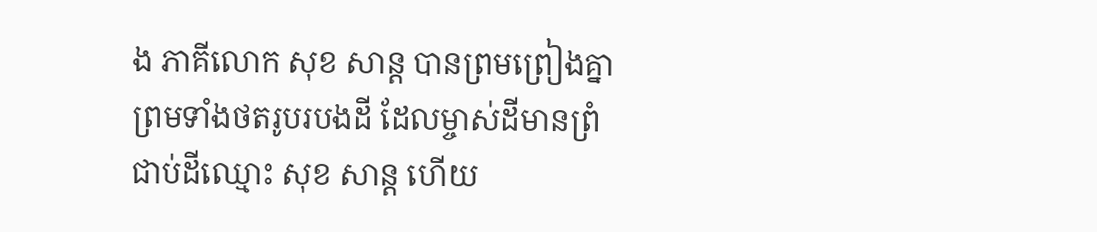ង ភាគីលោក សុខ សាន្ត បានព្រមព្រៀងគ្នា ព្រមទាំងថតរូបរបងដី ដែលម្ចាស់ដីមានព្រំជាប់ដីឈ្មោះ សុខ សាន្ត ហើយ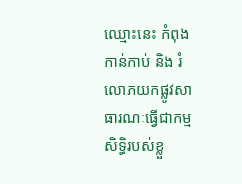ឈ្មោះនេះ កំពុងកាន់កាប់ និង រំលោភយកផ្លូវសាធារណៈធ្វើជាកម្មសិទ្ធិរបស់ខ្លួ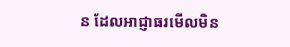ន ដែលអាជ្ញាធរមើលមិន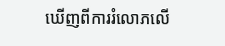ឃើញពីការរំលោភលើ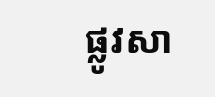ផ្លូវសា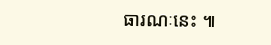ធារណៈនេះ ៕